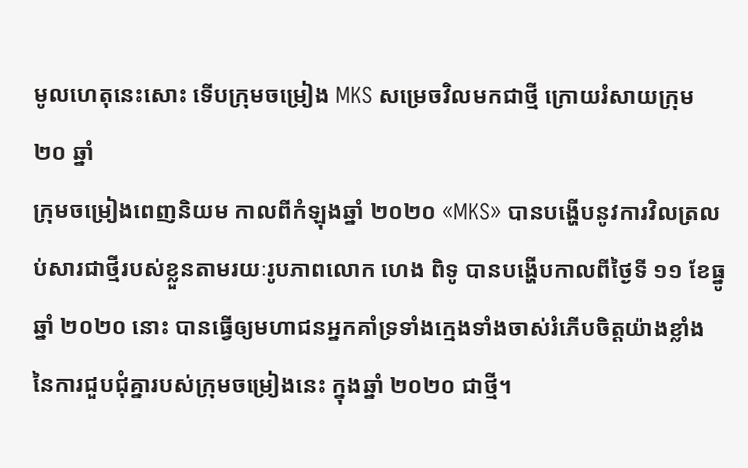មូលហេតុនេះសោះ ទើបក្រុមចម្រៀង MKS សម្រេចវិលមកជាថ្មី ក្រោយរំសាយក្រុម ២០ ឆ្នាំ
ក្រុមចម្រៀងពេញនិយម កាលពីកំឡុងឆ្នាំ ២០២០ «MKS» បានបង្ហើបនូវការវិលត្រលប់សារជាថ្មីរបស់ខ្លួនតាមរយៈរូបភាពលោក ហេង ពិទូ បានបង្ហើបកាលពីថ្ងៃទី ១១ ខែធ្នូ ឆ្នាំ ២០២០ នោះ បានធ្វើឲ្យមហាជនអ្នកគាំទ្រទាំងក្មេងទាំងចាស់រំភើបចិត្តយ៉ាងខ្លាំង នៃការជួបជុំគ្នារបស់ក្រុមចម្រៀងនេះ ក្នុងឆ្នាំ ២០២០ ជាថ្មី។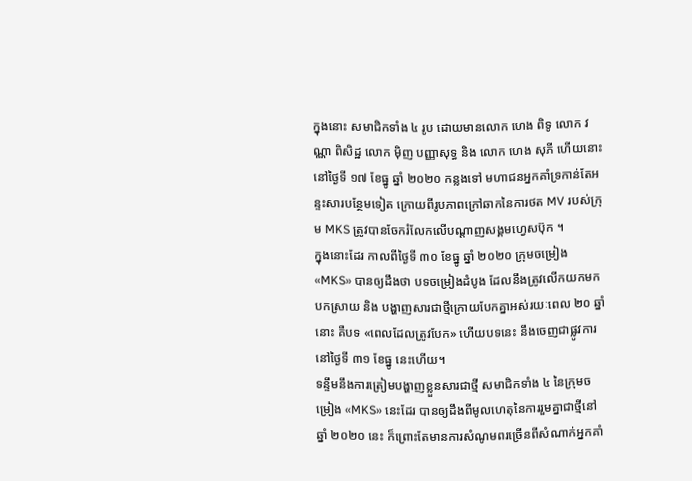ក្នុងនោះ សមាជិកទាំង ៤ រូប ដោយមានលោក ហេង ពិទូ លោក វណ្ណា ពិសិដ្ឋ លោក ម៉ិញ បញ្ញាសុទ្ធ និង លោក ហេង សុភី ហើយនោះ នៅថ្ងៃទី ១៧ ខែធ្នូ ឆ្នាំ ២០២០ កន្លងទៅ មហាជនអ្នកគាំទ្រកាន់តែអន្ទះសារបន្ថែមទៀត ក្រោយពីរូបភាពក្រៅឆាកនៃការថត MV របស់ក្រុម MKS ត្រូវបានចែករំលែកលើបណ្តាញសង្គមហ្វេសប៊ុក ។
ក្នុងនោះដែរ កាលពីថ្ងៃទី ៣០ ខែធ្នូ ឆ្នាំ ២០២០ ក្រុមចម្រៀង «MKS» បានឲ្យដឹងថា បទចម្រៀងដំបូង ដែលនឹងត្រូវលើកយកមកបកស្រាយ និង បង្ហាញសារជាថ្មីក្រោយបែកគ្នាអស់រយៈពេល ២០ ឆ្នាំ នោះ គឺបទ «ពេលដែលត្រូវបែក» ហើយបទនេះ នឹងចេញជាផ្លូវការនៅថ្ងៃទី ៣១ ខែធ្នូ នេះហើយ។
ទន្ទឹមនឹងការត្រៀមបង្ហាញខ្លួនសារជាថ្មី សមាជិកទាំង ៤ នៃក្រុមចម្រៀង «MKS» នេះដែរ បានឲ្យដឹងពីមូលហេតុនៃការរួមគ្នាជាថ្មីនៅឆ្នាំ ២០២០ នេះ ក៏ព្រោះតែមានការសំណូមពរច្រើនពីសំណាក់អ្នកគាំ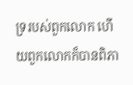ទ្ររបស់ពួកលោក ហើយពួកលោកក៏បានពិភា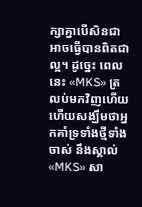ក្សាគ្នាបើសិនជាអាចធ្វើបានពិតជាល្អ។ ដូច្នេះ ពេលនេះ «MKS» ត្រលប់មកវិញហើយ ហើយសង្ឃឹមថាអ្នកគាំទ្រទាំងថ្មីទាំងចាស់ នឹងស្គាល់ «MKS» សា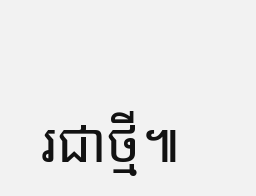រជាថ្មី៕